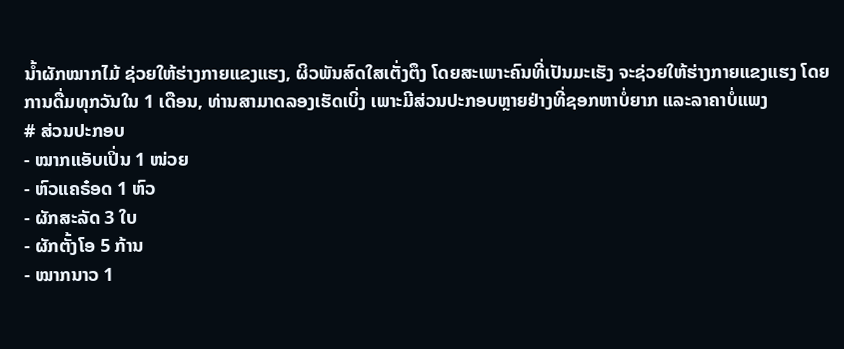ນໍ້າຜັກໝາກໄມ້ ຊ່ວຍໃຫ້ຮ່າງກາຍແຂງແຮງ, ຜິວພັນສົດໃສເຕັ່ງຕຶງ ໂດຍສະເພາະຄົນທີ່ເປັນມະເຮັງ ຈະຊ່ວຍໃຫ້ຮ່າງກາຍແຂງແຮງ ໂດຍການດື່ມທຸກວັນໃນ 1 ເດືອນ, ທ່ານສາມາດລອງເຮັດເບິ່ງ ເພາະມີສ່ວນປະກອບຫຼາຍຢ່າງທີ່ຊອກຫາບໍ່ຍາກ ແລະລາຄາບໍ່ແພງ
# ສ່ວນປະກອບ
- ໝາກແອັບເປິ່ນ 1 ໜ່ວຍ
- ຫົວແຄຣ໋ອດ 1 ຫົວ
- ຜັກສະລັດ 3 ໃບ
- ຜັກຕັ້ງໂອ 5 ກ້ານ
- ໝາກນາວ 1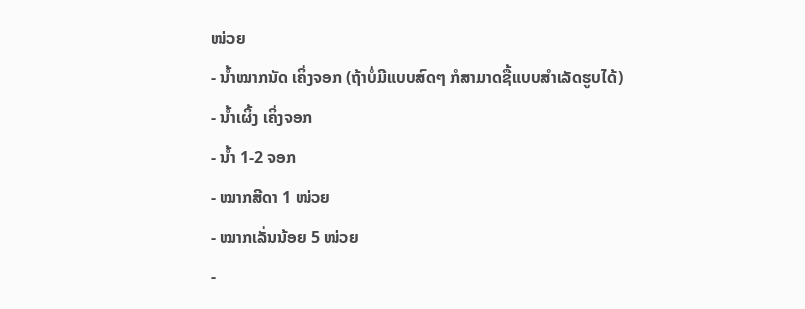ໜ່ວຍ
- ນໍ້າໝາກນັດ ເຄິ່ງຈອກ (ຖ້າບໍ່ມີແບບສົດໆ ກໍສາມາດຊື້ແບບສຳເລັດຮູບໄດ້)
- ນໍ້າເຜິ້ງ ເຄິ່ງຈອກ
- ນໍ້າ 1-2 ຈອກ
- ໝາກສີດາ 1 ໜ່ວຍ
- ໝາກເລັ່ນນ້ອຍ 5 ໜ່ວຍ
-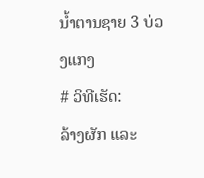ນໍ້າຕານຊາຍ 3 ບ່ວງແກງ
# ວິທີເຮັດ:
ລ້າງຜັກ ແລະ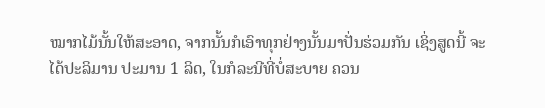ໝາກໄມ້ນັ້ນໃຫ້ສະອາດ, ຈາກນັ້ນກໍເອົາທຸກຢ່າງນັ້ນມາປັ່ນຮ່ວມກັນ ເຊິ່ງສູດນີ້ ຈະໄດ້ປະລິມານ ປະມານ 1 ລິດ, ໃນກໍລະນີທີ່ບໍ່ສະບາຍ ຄວນ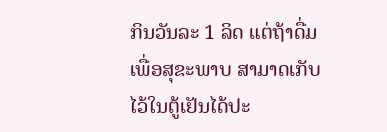ກິນວັນລະ 1 ລິດ ແຕ່ຖ້າດື່ມເພື່ອສຸຂະພາບ ສາມາດເກັບໄວ້ໃນຕູ້ເຢັນໄດ້ປະ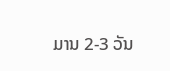ມານ 2-3 ວັນ